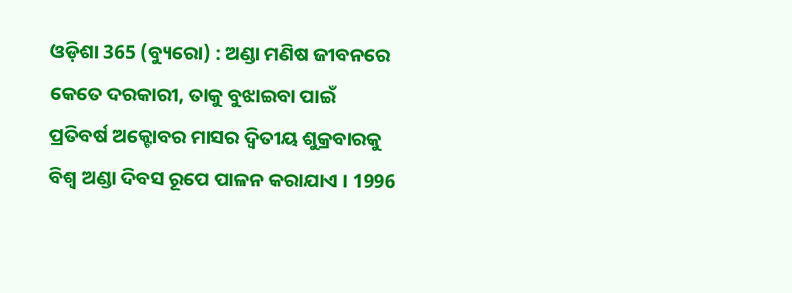ଓଡ଼ିଶା 365 (ବ୍ୟୁରୋ) : ଅଣ୍ଡା ମଣିଷ ଜୀବନରେ କେତେ ଦରକାରୀ, ତାକୁ ବୁଝାଇବା ପାଇଁ ପ୍ରତିବର୍ଷ ଅକ୍ଟୋବର ମାସର ଦ୍ୱିତୀୟ ଶୁକ୍ରବାରକୁ ବିଶ୍ୱ ଅଣ୍ଡା ଦିବସ ରୂପେ ପାଳନ କରାଯାଏ । 1996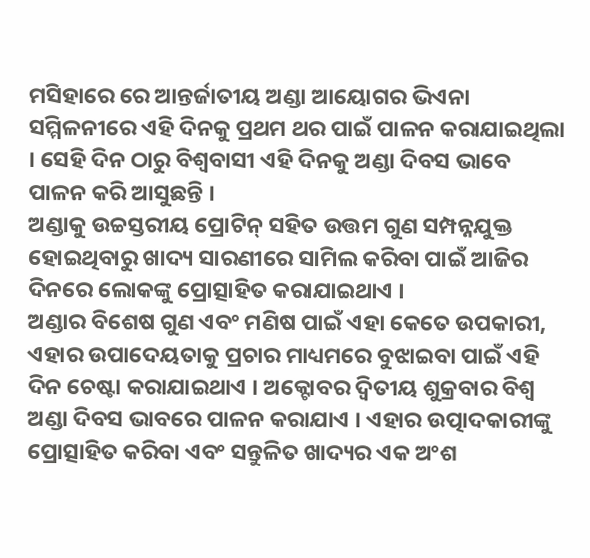ମସିହାରେ ରେ ଆନ୍ତର୍ଜାତୀୟ ଅଣ୍ଡା ଆୟୋଗର ଭିଏନା ସମ୍ମିଳନୀରେ ଏହି ଦିନକୁ ପ୍ରଥମ ଥର ପାଇଁ ପାଳନ କରାଯାଇଥିଲା । ସେହି ଦିନ ଠାରୁ ବିଶ୍ୱବାସୀ ଏହି ଦିନକୁ ଅଣ୍ଡା ଦିବସ ଭାବେ ପାଳନ କରି ଆସୁଛନ୍ତି ।
ଅଣ୍ଡାକୁ ଉଚ୍ଚସ୍ତରୀୟ ପ୍ରୋଟିନ୍ ସହିତ ଉତ୍ତମ ଗୁଣ ସମ୍ପନ୍ନଯୁକ୍ତ ହୋଇଥିବାରୁ ଖାଦ୍ୟ ସାରଣୀରେ ସାମିଲ କରିବା ପାଇଁ ଆଜିର ଦିନରେ ଲୋକଙ୍କୁ ପ୍ରୋତ୍ସାହିତ କରାଯାଇଥାଏ ।
ଅଣ୍ଡାର ବିଶେଷ ଗୁଣ ଏବଂ ମଣିଷ ପାଇଁ ଏହା କେତେ ଉପକାରୀ, ଏହାର ଉପାଦେୟତାକୁ ପ୍ରଚାର ମାଧ୍ୟମରେ ବୁଝାଇବା ପାଇଁ ଏହି ଦିନ ଚେଷ୍ଟା କରାଯାଇଥାଏ । ଅକ୍ଟୋବର ଦ୍ବିତୀୟ ଶୁକ୍ରବାର ବିଶ୍ବ ଅଣ୍ଡା ଦିବସ ଭାବରେ ପାଳନ କରାଯାଏ । ଏହାର ଉତ୍ପାଦକାରୀଙ୍କୁ ପ୍ରୋତ୍ସାହିତ କରିବା ଏବଂ ସନ୍ତୁଳିତ ଖାଦ୍ୟର ଏକ ଅଂଶ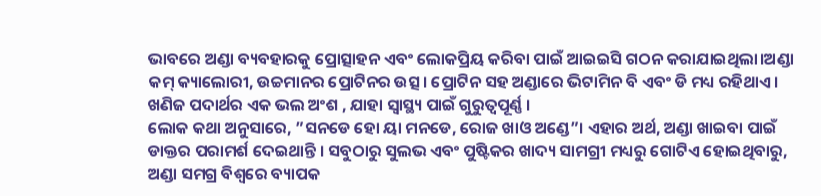ଭାବରେ ଅଣ୍ଡା ବ୍ୟବହାରକୁ ପ୍ରୋତ୍ସାହନ ଏବଂ ଲୋକପ୍ରିୟ କରିବା ପାଇଁ ଆଇଇସି ଗଠନ କରାଯାଇଥିଲା।ଅଣ୍ଡା କମ୍ କ୍ୟାଲୋରୀ, ଉଚ୍ଚମାନର ପ୍ରୋଟିନର ଉତ୍ସ। ପ୍ରୋଟିନ ସହ ଅଣ୍ଡାରେ ଭିଟାମିନ ବି ଏବଂ ଡି ମଧ୍ୟ ରହିଥାଏ । ଖଣିଜ ପଦାର୍ଥର ଏକ ଭଲ ଅଂଶ , ଯାହା ସ୍ବାସ୍ଥ୍ୟ ପାଇଁ ଗୁରୁତ୍ବପୂର୍ଣ୍ଣ ।
ଲୋକ କଥା ଅନୁସାରେ, ”ସନଡେ ହୋ ୟା ମନଡେ, ରୋଜ ଖାଓ ଅଣ୍ଡେ”। ଏହାର ଅର୍ଥ, ଅଣ୍ଡା ଖାଇବା ପାଇଁ ଡାକ୍ତର ପରାମର୍ଶ ଦେଇଥାନ୍ତି । ସବୁଠାରୁ ସୁଲଭ ଏବଂ ପୁଷ୍ଟିକର ଖାଦ୍ୟ ସାମଗ୍ରୀ ମଧ୍ୟରୁ ଗୋଟିଏ ହୋଇଥିବାରୁ, ଅଣ୍ଡା ସମଗ୍ର ବିଶ୍ୱରେ ବ୍ୟାପକ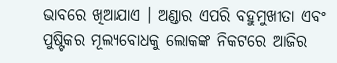ଭାବରେ ଖିଆଯାଏ । ଅଣ୍ଡାର ଏପରି ବହୁମୁଖୀତା ଏବଂ ପୁଷ୍ଟିକର ମୂଲ୍ୟବୋଧକୁ ଲୋକଙ୍କ ନିକଟରେ ଆଜିର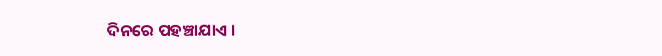ଦିନରେ ପହଞ୍ଚାଯାଏ ।